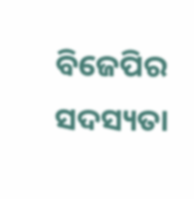ବିଜେପିର ସଦସ୍ୟତା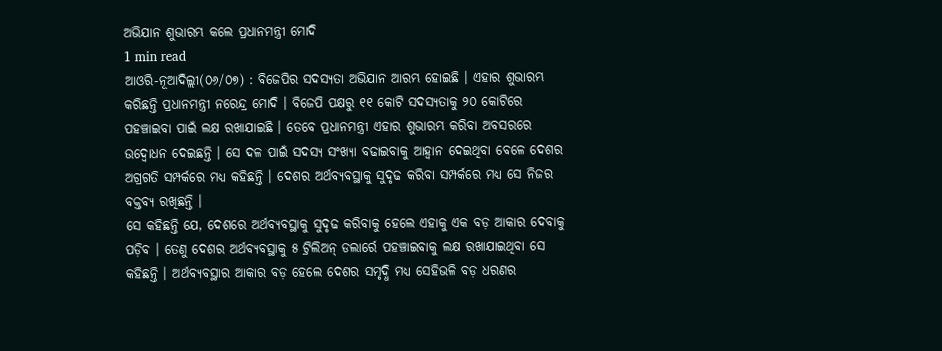ଅଭିଯାନ ଶୁଭାରମ୍ଭ କଲେ ପ୍ରଧାନମନ୍ତ୍ରୀ ମୋଦି
1 min read
ଆଓରି-ନୂଆଦିଲ୍ଲୀ(୦୬/୦୭) : ବିଜେପିର ସଦସ୍ୟତା ଅଭିଯାନ ଆରମ୍ଭ ହୋଇଛି । ଏହାର ଶୁଭାରମ୍ଭ କରିଛନ୍ତି ପ୍ରଧାନମନ୍ତ୍ରୀ ନରେନ୍ଦ୍ର ମୋଦି । ବିଜେପି ପକ୍ଷରୁ ୧୧ କୋଟି ସଦସ୍ୟତାକୁ ୨୦ କୋଟିରେ ପହଞ୍ଚାଇବା ପାଇଁ ଲକ୍ଷ ରଖାଯାଇଛି । ତେବେ ପ୍ରଧାନମନ୍ତ୍ରୀ ଏହାର ଶୁଭାରମ୍ଭ କରିବା ଅବସରରେ ଉଦ୍ବୋଧନ ଦେଇଛନ୍ତି । ସେ ଦଳ ପାଇଁ ସଦସ୍ୟ ସଂଖ୍ୟା ବଢାଇବାକୁ ଆହ୍ୱାନ ଦେଇଥିବା ବେଳେ ଦେଶର ଅଗ୍ରଗତି ସମ୍ପର୍କରେ ମଧ୍ୟ କହିଛନ୍ତି । ଦେଶର ଅର୍ଥବ୍ୟବସ୍ଥାକୁ ସୁଦୃଢ କରିବା ସମ୍ପର୍କରେ ମଧ୍ୟ ସେ ନିଜର ବକ୍ତବ୍ୟ ରଖିଛନ୍ତି ।
ସେ କହିଛନ୍ତି ଯେ, ଦେଶରେ ଅର୍ଥବ୍ୟବସ୍ଥାକୁ ସୁଦୃଢ କରିବାକୁ ହେଲେ ଏହାକୁ ଏକ ବଡ଼ ଆକାର ଦେବାକୁ ପଡ଼ିବ । ତେଣୁ ଦେଶର ଅର୍ଥବ୍ୟବସ୍ଥାକୁ ୫ ଟ୍ରିଲିଅନ୍ ଡଲାର୍ରେ ପହଞ୍ଚାଇବାକୁ ଲକ୍ଷ ରଖାଯାଇଥିବା ସେ କହିଛନ୍ତି । ଅର୍ଥବ୍ୟବସ୍ଥାର ଆକାର ବଡ଼ ହେଲେ ଦେଶର ସମୃଦ୍ଧି ମଧ୍ୟ ସେହିଭଳି ବଡ଼ ଧରଣର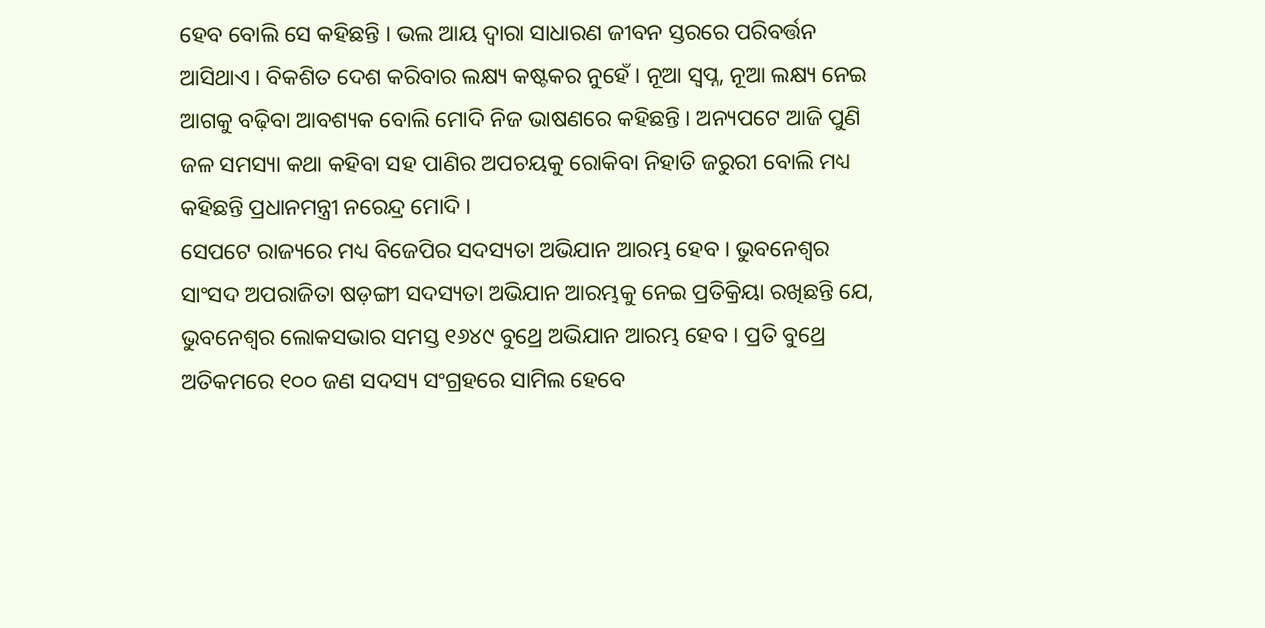ହେବ ବୋଲି ସେ କହିଛନ୍ତି । ଭଲ ଆୟ ଦ୍ୱାରା ସାଧାରଣ ଜୀବନ ସ୍ତରରେ ପରିବର୍ତ୍ତନ ଆସିଥାଏ । ବିକଶିତ ଦେଶ କରିବାର ଲକ୍ଷ୍ୟ କଷ୍ଟକର ନୁହେଁ । ନୂଆ ସ୍ୱପ୍ନ, ନୂଆ ଲକ୍ଷ୍ୟ ନେଇ ଆଗକୁ ବଢ଼ିବା ଆବଶ୍ୟକ ବୋଲି ମୋଦି ନିଜ ଭାଷଣରେ କହିଛନ୍ତି । ଅନ୍ୟପଟେ ଆଜି ପୁଣି ଜଳ ସମସ୍ୟା କଥା କହିବା ସହ ପାଣିର ଅପଚୟକୁ ରୋକିବା ନିହାତି ଜରୁରୀ ବୋଲି ମଧ୍ୟ କହିଛନ୍ତି ପ୍ରଧାନମନ୍ତ୍ରୀ ନରେନ୍ଦ୍ର ମୋଦି ।
ସେପଟେ ରାଜ୍ୟରେ ମଧ୍ୟ ବିଜେପିର ସଦସ୍ୟତା ଅଭିଯାନ ଆରମ୍ଭ ହେବ । ଭୁବନେଶ୍ୱର ସାଂସଦ ଅପରାଜିତା ଷଡ଼ଙ୍ଗୀ ସଦସ୍ୟତା ଅଭିଯାନ ଆରମ୍ଭକୁ ନେଇ ପ୍ରତିକ୍ରିୟା ରଖିଛନ୍ତି ଯେ, ଭୁବନେଶ୍ୱର ଲୋକସଭାର ସମସ୍ତ ୧୬୪୯ ବୁଥ୍ରେ ଅଭିଯାନ ଆରମ୍ଭ ହେବ । ପ୍ରତି ବୁଥ୍ରେ ଅତିକମରେ ୧୦୦ ଜଣ ସଦସ୍ୟ ସଂଗ୍ରହରେ ସାମିଲ ହେବେ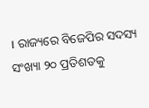। ରାଜ୍ୟରେ ବିଜେପିର ସଦସ୍ୟ ସଂଖ୍ୟା ୨୦ ପ୍ରତିଶତକୁ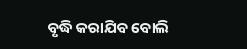ବୃଦ୍ଧି କରାଯିବ ବୋଲି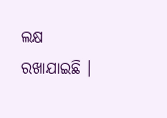ଲକ୍ଷ ରଖାଯାଇଛି ।